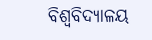ବିଶ୍ୱବିଦ୍ୟାଳୟ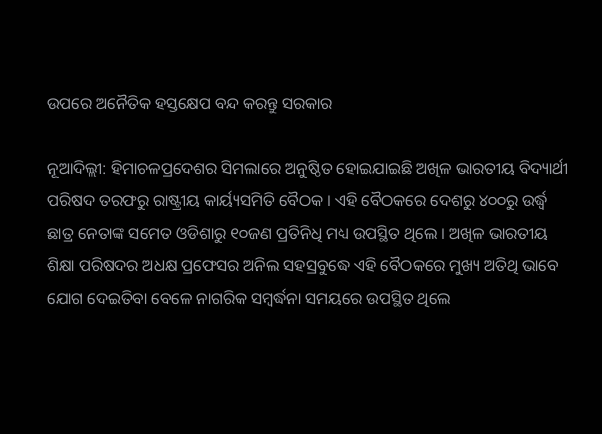ଉପରେ ଅନୈତିକ ହସ୍ତକ୍ଷେପ ବନ୍ଦ କରନ୍ତୁ ସରକାର

ନୂଆଦିଲ୍ଲୀ: ହିମାଚଳପ୍ରଦେଶର ସିମଲାରେ ଅନୁଷ୍ଠିତ ହୋଇଯାଇଛି ଅଖିଳ ଭାରତୀୟ ବିଦ୍ୟାର୍ଥୀ ପରିଷଦ ତରଫରୁ ରାଷ୍ଟ୍ରୀୟ କାର୍ୟ୍ୟସମିତି ବୈଠକ । ଏହି ବୈଠକରେ ଦେଶରୁ ୪୦୦ରୁ ଉର୍ଦ୍ଧ୍ବ ଛାତ୍ର ନେତାଙ୍କ ସମେତ ଓଡିଶାରୁ ୧୦ଜଣ ପ୍ରତିନିଧି ମଧ୍ୟ ଉପସ୍ଥିତ ଥିଲେ । ଅଖିଳ ଭାରତୀୟ ଶିକ୍ଷା ପରିଷଦର ଅଧକ୍ଷ ପ୍ରଫେସର ଅନିଲ ସହସ୍ରବୁଦ୍ଧେ ଏହି ବୈଠକରେ ମୁଖ୍ୟ ଅତିଥି ଭାବେ ଯୋଗ ଦେଇତିବା ବେଳେ ନାଗରିକ ସମ୍ବର୍ଦ୍ଧନା ସମୟରେ ଉପସ୍ଥିତ ଥିଲେ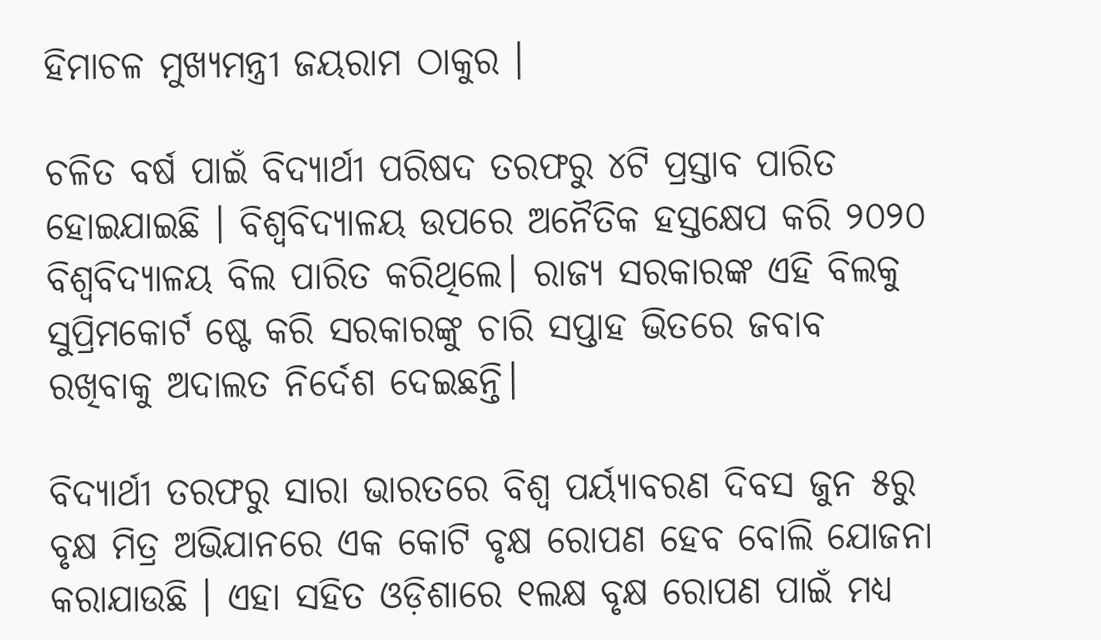ହିମାଚଳ ମୁଖ୍ୟମନ୍ତ୍ରୀ ଜୟରାମ ଠାକୁର ।

ଚଳିତ ବର୍ଷ ପାଇଁ ବିଦ୍ୟାର୍ଥୀ ପରିଷଦ ତରଫରୁ ୪ଟି ପ୍ରସ୍ତାବ ପାରିତ ହୋଇଯାଇଛି । ବିଶ୍ୱବିଦ୍ୟାଳୟ ଉପରେ ଅନୈତିକ ହସ୍ତକ୍ଷେପ କରି ୨୦୨୦ ବିଶ୍ୱବିଦ୍ୟାଳୟ ବିଲ ପାରିତ କରିଥିଲେ। ରାଜ୍ୟ ସରକାରଙ୍କ ଏହି ବିଲକୁ ସୁପ୍ରିମକୋର୍ଟ ଷ୍ଟେ କରି ସରକାରଙ୍କୁ ଚାରି ସପ୍ତାହ ଭିତରେ ଜବାବ ରଖିବାକୁ ଅଦାଲତ ନିର୍ଦେଶ ଦେଇଛନ୍ତି।

ବିଦ୍ୟାର୍ଥୀ ତରଫରୁ ସାରା ଭାରତରେ ବିଶ୍ୱ ପର୍ୟ୍ୟାବରଣ ଦିବସ ଜୁନ ୫ରୁ ବୃକ୍ଷ ମିତ୍ର ଅଭିଯାନରେ ଏକ କୋଟି ବୃକ୍ଷ ରୋପଣ ହେବ ବୋଲି ଯୋଜନା କରାଯାଉଛି । ଏହା ସହିତ ଓଡ଼ିଶାରେ ୧ଲକ୍ଷ ବୃକ୍ଷ ରୋପଣ ପାଇଁ ମଧ୍ୟ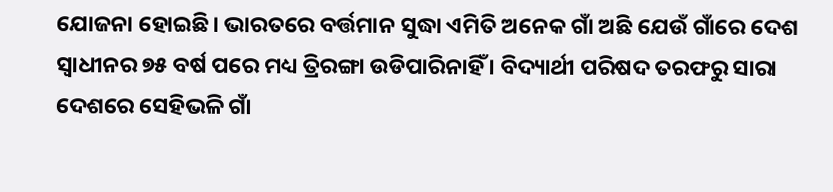ଯୋଜନା ହୋଇଛି। ଭାରତରେ ବର୍ତ୍ତମାନ ସୁଦ୍ଧା ଏମିତି ଅନେକ ଗାଁ ଅଛି ଯେଉଁ ଗାଁରେ ଦେଶ ସ୍ୱାଧୀନର ୭୫ ବର୍ଷ ପରେ ମଧ୍ୟ ତ୍ରିରଙ୍ଗା ଉଡିପାରିନାହିଁ । ବିଦ୍ୟାର୍ଥୀ ପରିଷଦ ତରଫରୁ ସାରା ଦେଶରେ ସେହିଭଳି ଗାଁ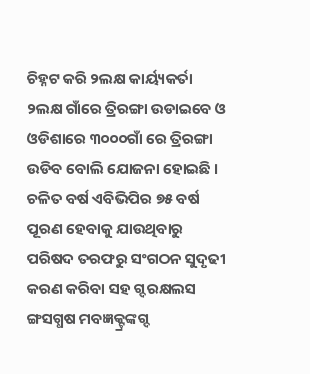ଚିହ୍ନଟ କରି ୨ଲକ୍ଷ କାର୍ୟ୍ୟକର୍ତା ୨ଲକ୍ଷ ଗାଁରେ ତ୍ରିରଙ୍ଗା ଉଡାଇବେ ଓ ଓଡିଶାରେ ୩୦୦୦ଗାଁ ରେ ତ୍ରିରଙ୍ଗା ଉଡିବ ବୋଲି ଯୋଜନା ହୋଇଛି । ଚଳିତ ବର୍ଷ ଏବିଭିପିର ୭୫ ବର୍ଷ ପୂରଣ ହେବାକୁ ଯାଉଥିବାରୁ ପରିଷଦ ତରଫରୁ ସଂଗଠନ ସୁଦୃଢୀ କରଣ କରିବା ସହ ଗ୍ଦରକ୍ଷଲସ ଙ୍ଗସଗ୍ଧଷ ମବଜ୍ଞକ୍ଟ୍ରଙ୍କଗ୍ଦ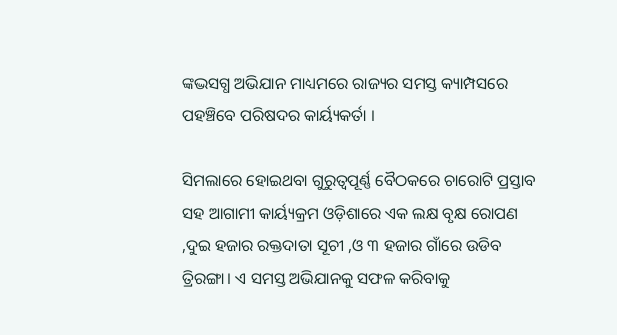ଙ୍କଦ୍ଭସଗ୍ଧ ଅଭିଯାନ ମାଧ୍ୟମରେ ରାଜ୍ୟର ସମସ୍ତ କ୍ୟାମ୍ପସରେ ପହଞ୍ଚିବେ ପରିଷଦର କାର୍ୟ୍ୟକର୍ତା ।

ସିମଲାରେ ହୋଇଥବା ଗୁରୁତ୍ୱପୂର୍ଣ୍ଣ ବୈଠକରେ ଚାରୋଟି ପ୍ରସ୍ତାବ ସହ ଆଗାମୀ କାର୍ୟ୍ୟକ୍ରମ ଓଡ଼ିଶାରେ ଏକ ଲକ୍ଷ ବୃକ୍ଷ ରୋପଣ ,ଦୁଇ ହଜାର ରକ୍ତଦାତା ସୂଚୀ ,ଓ ୩ ହଜାର ଗାଁରେ ଉଡିବ ତ୍ରିରଙ୍ଗା। ଏ ସମସ୍ତ ଅଭିଯାନକୁ ସଫଳ କରିବାକୁ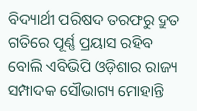ବିଦ୍ୟାର୍ଥୀ ପରିଷଦ ତରଫରୁ ଦ୍ରୁତ ଗତିରେ ପୂର୍ଣ୍ଣ ପ୍ରୟାସ ରହିବ ବୋଲି ଏବିଭିପି ଓଡ଼ିଶାର ରାଜ୍ୟ ସମ୍ପାଦକ ସୌଭାଗ୍ୟ ମୋହାନ୍ତି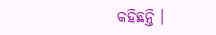କହିଛନ୍ତି ।